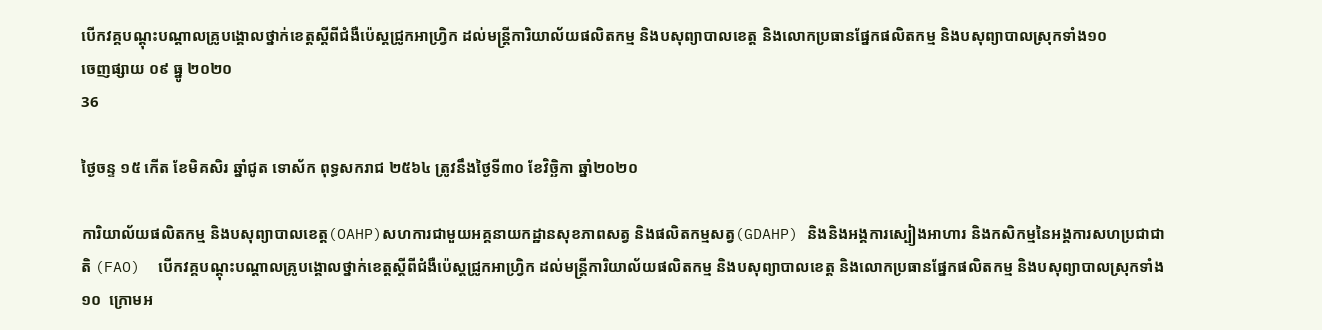បើកវគ្គបណ្តុះបណ្តាលគ្រូបង្គោលថ្នាក់ខេត្តស្តីពីជំងឺប៉េស្តជ្រូកអាហ្វ្រិក ដល់មន្ត្រីការិយាល័យផលិតកម្ម និងបសុព្យាបាលខេត្ត និងលោកប្រធានផ្នែកផលិតកម្ម និងបសុព្យាបាលស្រុកទាំង១០
ចេញផ្សាយ ០៩ ធ្នូ ២០២០
36

ថ្ងៃចន្ទ ១៥ កើត ខែមិគសិរ ឆ្នាំជូត ទោស័ក ពុទ្ធសករាជ ២៥៦៤ ត្រូវនឹងថ្ងៃទី៣០ ខែវិច្ឆិកា ឆ្នាំ២០២០

ការិយាល័យផលិតកម្ម និងបសុព្យាបាលខេត្ត(OAHP)សហការជាមួយអគ្គនាយកដ្ឋានសុខភាពសត្វ និងផលិតកម្មសត្វ(GDAHP) និងនិងអង្គការស្បៀងអាហារ និងកសិកម្មនៃអង្គការសហប្រជាជាតិ (FAO)  បើកវគ្គបណ្តុះបណ្តាលគ្រូបង្គោលថ្នាក់ខេត្តស្តីពីជំងឺប៉េស្តជ្រូកអាហ្វ្រិក ដល់មន្ត្រីការិយាល័យផលិតកម្ម និងបសុព្យាបាលខេត្ត និងលោកប្រធានផ្នែកផលិតកម្ម និងបសុព្យាបាលស្រុកទាំង១០  ក្រោមអ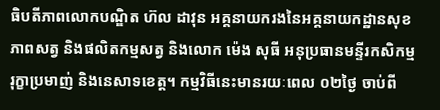ធិបតីភាពលោកបណ្ឌិត ហ៊ល ដាវុន អគ្គនាយករងនៃអគ្គនាយកដ្ឋានសុខភាពសត្វ និងផលិតកម្មសត្វ និងលោក ម៉េង សុធី អនុប្រធានមន្ទីរកសិកម្ម រុក្ខាប្រមាញ់ និងនេសាទខេត្ត។ កម្មវិធីនេះមានរយៈពេល ០២ថ្ងៃ ចាប់ពី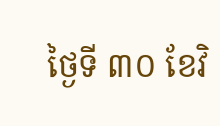ថ្ងៃទី ៣០ ខែវិ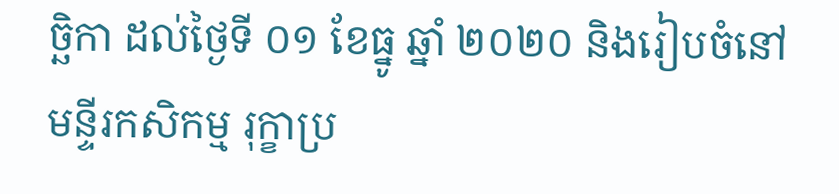ច្ឆិកា ដល់ថ្ងៃទី ០១ ខែធ្នូ ឆ្នាំ ២០២០ និងរៀបចំនៅមន្ទីរកសិកម្ម រុក្ខាប្រ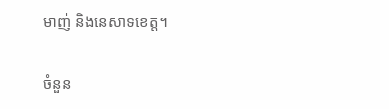មាញ់ និងនេសាទខេត្ត។

ចំនួន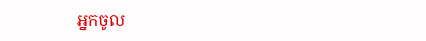អ្នកចូល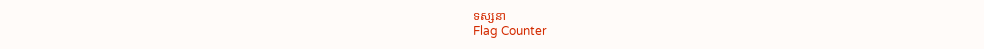ទស្សនា
Flag Counter